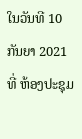ໃນວັນທີ 10 ກັນຍາ 2021 ທີ່ ຫ້ອງປະຊຸມ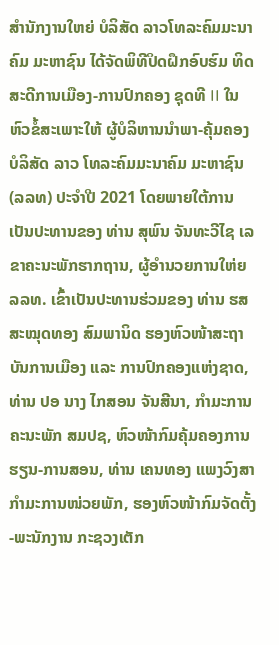ສຳນັກງານໃຫຍ່ ບໍລິສັດ ລາວໂທລະຄົມມະນາຄົມ ມະຫາຊົນ ໄດ້ຈັດພິທີປິດຝຶກອົບຮົມ ທິດສະດີການເມືອງ-ການປົກຄອງ ຊຸດທີ II ໃນຫົວຂໍ້ສະເພາະໃຫ້ ຜູ້ບໍລິຫານນໍາພາ-ຄຸ້ມຄອງ ບໍລິສັດ ລາວ ໂທລະຄົມມະນາຄົມ ມະຫາຊົນ (ລລທ) ປະຈໍາປີ 2021 ໂດຍພາຍໃຕ້ການເປັນປະທານຂອງ ທ່ານ ສຸພົນ ຈັນທະວີໄຊ ເລຂາຄະນະພັກຮາກຖານ, ຜູ້ອໍານວຍການໃຫ່ຍ ລລທ. ເຂົ້າເປັນປະທານຮ່ວມຂອງ ທ່ານ ຮສ ສະໝຸດທອງ ສົມພານິດ ຮອງຫົວໜ້າສະຖາບັນການເມືອງ ແລະ ການປົກຄອງແຫ່ງຊາດ, ທ່ານ ປອ ນາງ ໄກສອນ ຈັນສີນາ, ກຳມະການຄະນະພັກ ສມປຊ, ຫົວໜ້າກົມຄຸ້ມຄອງການຮຽນ-ການສອນ, ທ່ານ ເຄນທອງ ແພງວົງສາ ກໍາມະການໜ່ວຍພັກ, ຮອງຫົວໜ້າກົມຈັດຕັ້ງ-ພະນັກງານ ກະຊວງເຕັກ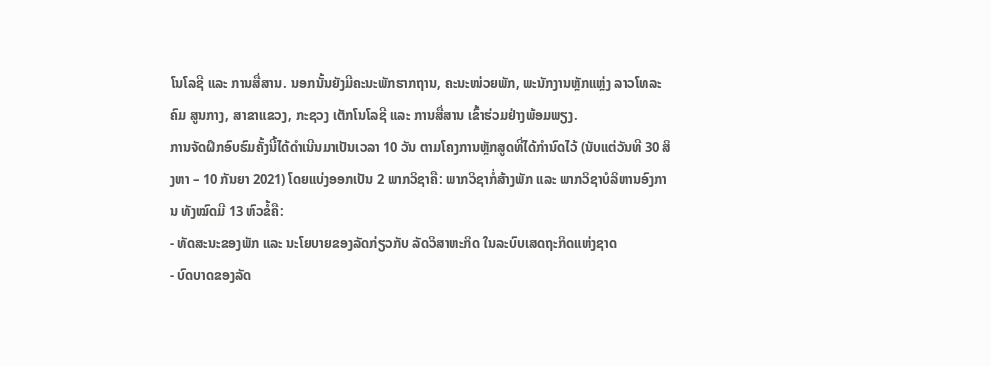ໂນໂລຊີ ແລະ ການສື່ສານ. ນອກນັ້ນຍັງມີຄະນະພັກຮາກຖານ, ຄະນະໜ່ວຍພັກ, ພະນັກງານຫຼັກແຫຼ່ງ ລາວໂທລະຄົມ ສູນກາງ, ສາຂາແຂວງ, ກະຊວງ ເຕັກໂນໂລຊີ ແລະ ການສື່ສານ ເຂົ້າຮ່ວມຢ່າງພ້ອມພຽງ.
ການຈັດຝຶກອົບຮົມຄັ້ງນີ້ໄດ້ດຳເນີນມາເປັນເວລາ 10 ວັນ ຕາມໂຄງການຫຼັກສູດທີ່ໄດ້ກໍານົດໄວ້ (ນັບແຕ່ວັນທີ 30 ສິງຫາ – 10 ກັນຍາ 2021) ໂດຍແບ່ງອອກເປັນ 2 ພາກວິຊາຄື: ພາກວິຊາກໍ່ສ້າງພັກ ແລະ ພາກວິຊາບໍລິຫານອົງການ ທັງໝົດມີ 13 ຫົວຂໍ້ຄື:
- ທັດສະນະຂອງພັກ ແລະ ນະໂຍບາຍຂອງລັດກ່ຽວກັບ ລັດວິສາຫະກິດ ໃນລະບົບເສດຖະກິດແຫ່ງຊາດ
- ບົດບາດຂອງລັດ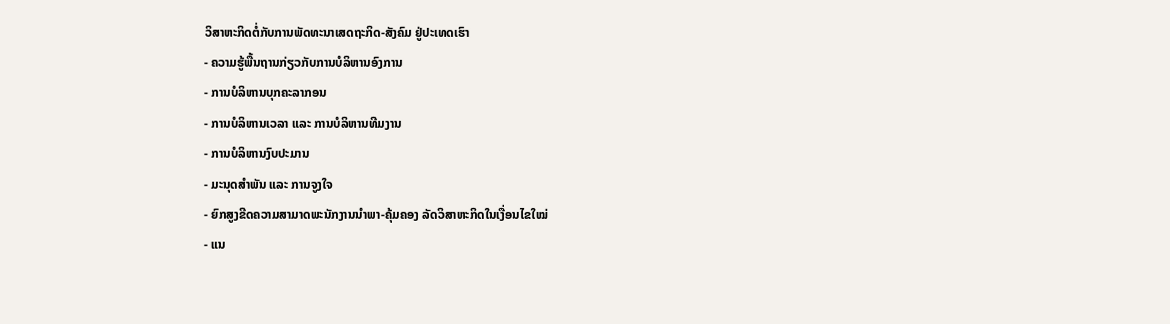ວິສາຫະກິດຕໍ່ກັບການພັດທະນາເສດຖະກິດ-ສັງຄົມ ຢູ່ປະເທດເຮົາ
- ຄວາມຮູ້ພື້ນຖານກ່ຽວກັບການບໍລິຫານອົງການ
- ການບໍລິຫານບຸກຄະລາກອນ
- ການບໍລິຫານເວລາ ແລະ ການບໍລິຫານທີມງານ
- ການບໍລິຫານງົບປະມານ
- ມະນຸດສໍາພັນ ແລະ ການຈູງໃຈ
- ຍົກສູງຂີດຄວາມສາມາດພະນັກງານນໍາພາ-ຄຸ້ມຄອງ ລັດວິສາຫະກິດໃນເງື່ອນໄຂໃໝ່
- ແນ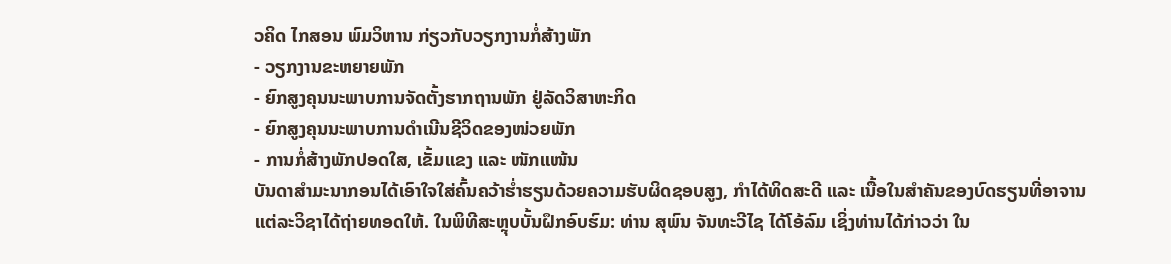ວຄິດ ໄກສອນ ພົມວິຫານ ກ່ຽວກັບວຽກງານກໍ່ສ້າງພັກ
- ວຽກງານຂະຫຍາຍພັກ
- ຍົກສູງຄຸນນະພາບການຈັດຕັ້ງຮາກຖານພັກ ຢູ່ລັດວິສາຫະກິດ
- ຍົກສູງຄຸນນະພາບການດໍາເນີນຊີວິດຂອງໜ່ວຍພັກ
- ການກໍ່ສ້າງພັກປອດໃສ, ເຂັ້ມແຂງ ແລະ ໜັກແໜ້ນ
ບັນດາສໍາມະນາກອນໄດ້ເອົາໃຈໃສ່ຄົ້ນຄວ້າຮໍ່າຮຽນດ້ວຍຄວາມຮັບຜິດຊອບສູງ, ກໍາໄດ້ທິດສະດີ ແລະ ເນື້ອໃນສໍາຄັນຂອງບົດຮຽນທີ່ອາຈານແຕ່ລະວິຊາໄດ້ຖ່າຍທອດໃຫ້. ໃນພິທີສະຫຼຸບບັ້ນຝຶກອົບຮົມ: ທ່ານ ສຸພົນ ຈັນທະວີໄຊ ໄດ້ໂອ້ລົມ ເຊິ່ງທ່ານໄດ້ກ່າວວ່າ ໃນ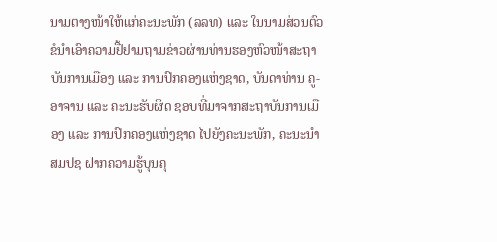ນາມຕາງໜ້າໃຫ້ແກ່ຄະນະພັກ (ລລທ) ແລະ ໃນນາມສ່ວນຕົວຂໍນໍາເອົາຄວາມຢື້ຢາມຖາມຂ່າວຜ່ານທ່ານຮອງຫົວໜ້າສະຖາບັນການເມືອງ ແລະ ການປົກຄອງແຫ່ງຊາດ, ບັນດາທ່ານ ຄູ-ອາຈານ ແລະ ຄະນະຮັບຜິດ ຊອບທີ່ມາຈາກສະຖາບັນການເມືອງ ແລະ ການປົກຄອງແຫ່ງຊາດ ໄປຍັງຄະນະພັກ, ຄະນະນໍາ ສມປຊ ຝາກຄວາມຮູ້ບຸນຄຸ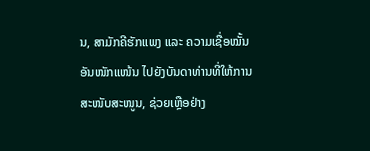ນ, ສາມັກຄີຮັກແພງ ແລະ ຄວາມເຊື່ອໝັ້ນອັນໜັກແໜ້ນ ໄປຍັງບັນດາທ່ານທີ່ໃຫ້ການສະໜັບສະໜູນ, ຊ່ວຍເຫຼືອຢ່າງ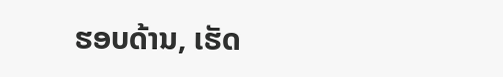ຮອບດ້ານ, ເຮັດ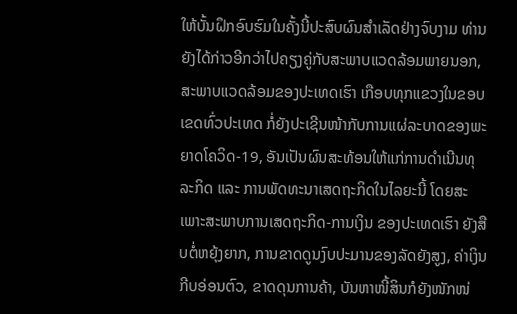ໃຫ້ບັ້ນຝຶກອົບຮົມໃນຄັ້ງນີ້ປະສົບຜົນສໍາເລັດຢ່າງຈົບງາມ ທ່ານຍັງໄດ້ກ່າວອີກວ່າໄປຄຽງຄູ່ກັບສະພາບແວດລ້ອມພາຍນອກ, ສະພາບແວດລ້ອມຂອງປະເທດເຮົາ ເກືອບທຸກແຂວງໃນຂອບເຂດທົ່ວປະເທດ ກໍ່ຍັງປະເຊີນໜ້າກັບການແຜ່ລະບາດຂອງພະຍາດໂຄວິດ-19, ອັນເປັນຜົນສະທ້ອນໃຫ້ແກ່ການດຳເນີນທຸລະກິດ ແລະ ການພັດທະນາເສດຖະກິດໃນໄລຍະນີ້ ໂດຍສະເພາະສະພາບການເສດຖະກິດ-ການເງິນ ຂອງປະເທດເຮົາ ຍັງສືບຕໍ່ຫຍຸ້ງຍາກ, ການຂາດດູນງົບປະມານຂອງລັດຍັງສູງ, ຄ່າເງິນກີບອ່ອນຕົວ, ຂາດດຸນການຄ້າ, ບັນຫາໜີ້ສິນກໍຍັງໜັກໜ່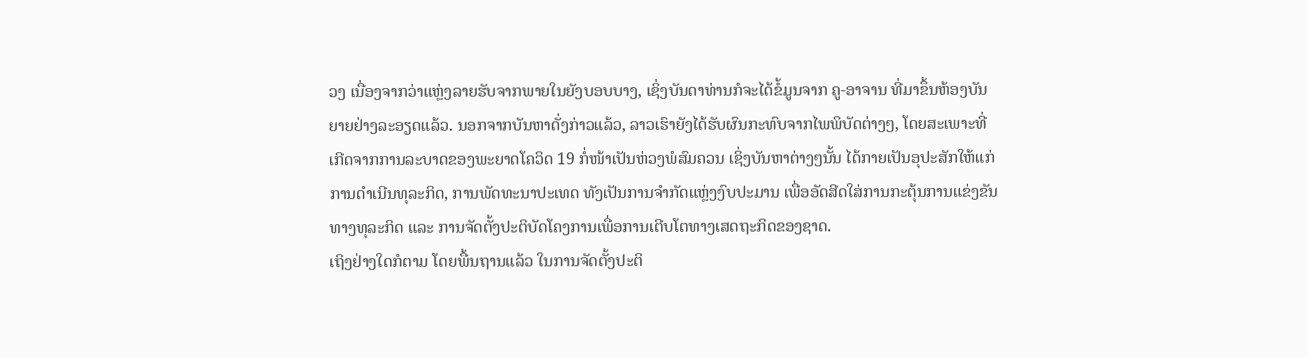ວງ ເນື່ອງຈາກວ່າແຫຼ່ງລາຍຮັບຈາກພາຍໃນຍັງບອບບາງ, ເຊິ່ງບັນດາທ່ານກໍຈະໄດ້ຂໍ້ມູນຈາກ ຄູ-ອາຈານ ທີ່ມາຂຶ້ນຫ້ອງບັນຍາຍຢ່າງລະອຽດແລ້ວ. ນອກຈາກບັນຫາດັ່ງກ່າວແລ້ວ, ລາວເຮົາຍັງໄດ້ຮັບຜົນກະທົບຈາກໄພພິບັດຕ່າງໆ, ໂດຍສະເພາະທີ່ເກີດຈາກການລະບາດຂອງພະຍາດໂຄວິດ 19 ກໍ່ໜ້າເປັນຫ່ວງພໍສົມຄວນ ເຊິ່ງບັນຫາຕ່າງໆນັ້ນ ໄດ້ກາຍເປັນອຸປະສັກໃຫ້ແກ່ການດຳເນີນທຸລະກິດ, ການພັດທະນາປະເທດ ທັງເປັນການຈຳກັດແຫຼ່ງງົບປະມານ ເພື່ອອັດສີດໃສ່ການກະຕຸ້ນການແຂ່ງຂັນທາງທຸລະກິດ ແລະ ການຈັດຕັ້ງປະຕິບັດໂຄງການເພື່ອການເຕີບໂຕທາງເສດຖະກິດຂອງຊາດ.
ເຖິງຢ່າງໃດກໍຕາມ ໂດຍພື້ນຖານແລ້ວ ໃນການຈັດຕັ້ງປະຕິ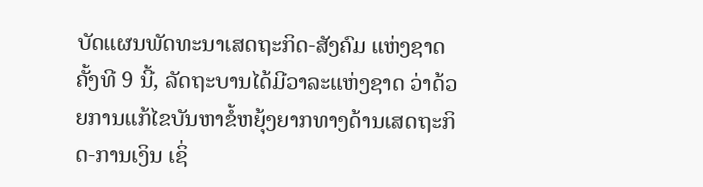ບັດແຜນພັດທະນາເສດຖະກິດ-ສັງຄົມ ແຫ່ງຊາດຄັ້ງທີ 9 ນີ້, ລັດຖະບານໄດ້ມີວາລະແຫ່ງຊາດ ວ່າດ້ວຍການແກ້ໄຂບັນຫາຂໍ້ຫຍຸ້ງຍາກທາງດ້ານເສດຖະກິດ-ການເງິນ ເຊິ່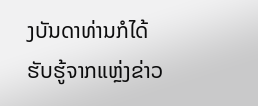ງບັນດາທ່ານກໍໄດ້ຮັບຮູ້ຈາກແຫຼ່ງຂ່າວ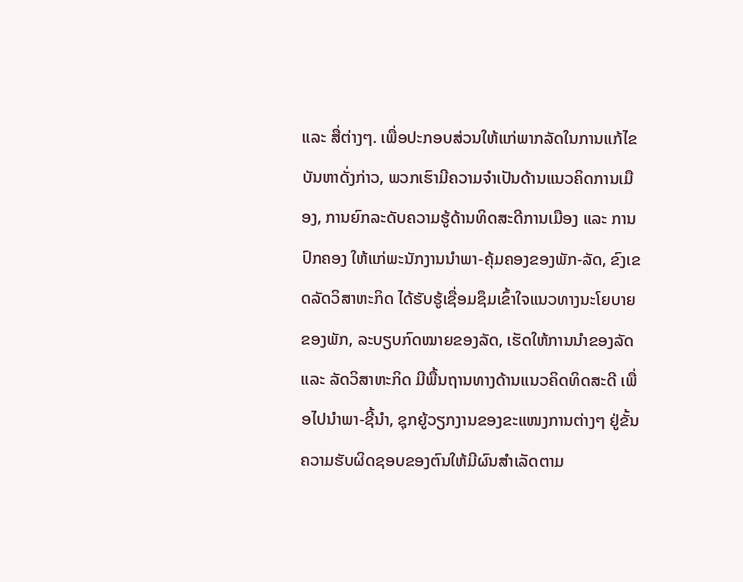ແລະ ສື່ຕ່າງໆ. ເພື່ອປະກອບສ່ວນໃຫ້ແກ່ພາກລັດໃນການແກ້ໄຂບັນຫາດັ່ງກ່າວ, ພວກເຮົາມີຄວາມຈໍາເປັນດ້ານແນວຄິດການເມືອງ, ການຍົກລະດັບຄວາມຮູ້ດ້ານທິດສະດີການເມືອງ ແລະ ການປົກຄອງ ໃຫ້ແກ່ພະນັກງານນໍາພາ-ຄຸ້ມຄອງຂອງພັກ-ລັດ, ຂົງເຂດລັດວິສາຫະກິດ ໄດ້ຮັບຮູ້ເຊື່ອມຊຶມເຂົ້າໃຈແນວທາງນະໂຍບາຍຂອງພັກ, ລະບຽບກົດໝາຍຂອງລັດ, ເຮັດໃຫ້ການນຳຂອງລັດ ແລະ ລັດວິສາຫະກິດ ມີພື້ນຖານທາງດ້ານແນວຄິດທິດສະດີ ເພື່ອໄປນຳພາ-ຊີ້ນໍາ, ຊຸກຍູ້ວຽກງານຂອງຂະແໜງການຕ່າງໆ ຢູ່ຂັ້ນຄວາມຮັບຜິດຊອບຂອງຕົນໃຫ້ມີຜົນສໍາເລັດຕາມ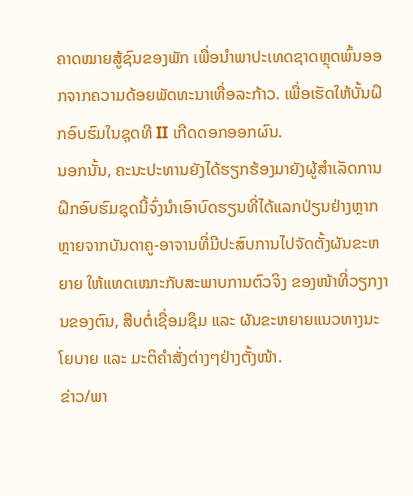ຄາດໝາຍສູ້ຊົນຂອງພັກ ເພື່ອນໍາພາປະເທດຊາດຫຼຸດພົ້ນອອກຈາກຄວາມດ້ອຍພັດທະນາເທື່ອລະກ້າວ. ເພື່ອເຮັດໃຫ້ບັ້ນຝຶກອົບຮົມໃນຊຸດທີ II ເກີດດອກອອກຜົນ.
ນອກນັ້ນ, ຄະນະປະທານຍັງໄດ້ຮຽກຮ້ອງມາຍັງຜູ້ສໍາເລັດການຝຶກອົບຮົມຊຸດນີ້ຈົ່ງນໍາເອົາບົດຮຽນທີ່ໄດ້ແລກປ່ຽນຢ່າງຫຼາກຫຼາຍຈາກບັນດາຄູ-ອາຈານທີ່ມີປະສົບການໄປຈັດຕັ້ງຜັນຂະຫຍາຍ ໃຫ້ແທດເໝາະກັບສະພາບການຕົວຈິງ ຂອງໜ້າທີ່ວຽກງານຂອງຕົນ, ສືບຕໍ່ເຊື່ອມຊຶມ ແລະ ຜັນຂະຫຍາຍແນວທາງນະໂຍບາຍ ແລະ ມະຕິຄໍາສັ່ງຕ່າງໆຢ່າງຕັ້ງໜ້າ.
ຂ່າວ/ພາ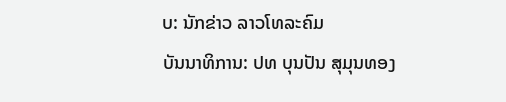ບ: ນັກຂ່າວ ລາວໂທລະຄົມ
ບັນນາທິການ: ປທ ບຸນປັນ ສຸມຸນທອງ